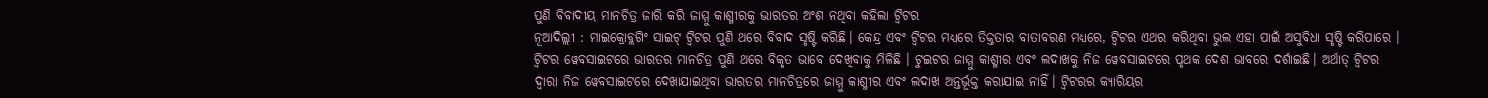ପୁଣି ବିବାଦୀୟ ମାନଚିତ୍ର ଜାରି କରି ଜାମ୍ମୁ କାଶ୍ମୀରକୁ ଭାରତର ଅଂଶ ନଥିବା କହିଲା ଟ୍ୱିଟର
ନୂଆଦିଲ୍ଲୀ : ମାଇକ୍ରୋବ୍ଲଗିଂ ସାଇଟ୍ ଟ୍ୱିଟର ପୁଣି ଥରେ ବିବାଦ ସୃଷ୍ଟି କରିଛି। କେନ୍ଦ୍ର ଏବଂ ଟ୍ୱିଟର ମଧ୍ୟରେ ତିକ୍ତତାର ବାତାବରଣ ମଧ୍ୟରେ, ଟ୍ୱିଟର ଏଥର କରିଥିବା ଭୁଲ ଏହା ପାଇଁ ଅସୁବିଧା ସୃଷ୍ଟି କରିପାରେ । ଟ୍ୱିଟର ୱେବସାଇଟରେ ଭାରତର ମାନଚିତ୍ର ପୁଣି ଥରେ ବିକୃତ ଭାବେ ଦେଖିବାକୁ ମିଳିଛି । ଟୁଇଟର ଜାମ୍ମୁ କାଶ୍ମୀର ଏବଂ ଲଦାଖକୁ ନିଜ ୱେବସାଇଟରେ ପୃଥକ ଦେଶ ଭାବରେ ଦର୍ଶାଇଛି। ଅର୍ଥାତ୍ ଟ୍ୱିଟର ଦ୍ୱାରା ନିଜ ୱେବସାଇଟରେ ଦେଖାଯାଇଥିବା ଭାରତର ମାନଚିତ୍ରରେ ଜାମ୍ମୁ କାଶ୍ମୀର ଏବଂ ଲଦାଖ ଅନ୍ତର୍ଭୂକ୍ତ କରାଯାଇ ନାହିଁ। ଟ୍ୱିଟରର କ୍ୟାରିୟର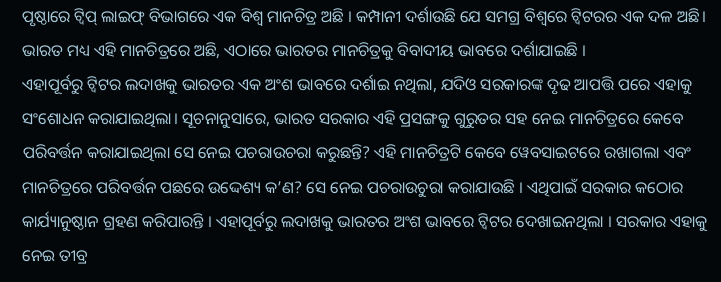ପୃଷ୍ଠାରେ ଟ୍ୱିପ୍ ଲାଇଫ୍ ବିଭାଗରେ ଏକ ବିଶ୍ୱ ମାନଚିତ୍ର ଅଛି । କମ୍ପାନୀ ଦର୍ଶାଉଛି ଯେ ସମଗ୍ର ବିଶ୍ୱରେ ଟ୍ୱିଟରର ଏକ ଦଳ ଅଛି। ଭାରତ ମଧ୍ୟ ଏହି ମାନଚିତ୍ରରେ ଅଛି, ଏଠାରେ ଭାରତର ମାନଚିତ୍ରକୁ ବିବାଦୀୟ ଭାବରେ ଦର୍ଶାଯାଇଛି ।
ଏହାପୂର୍ବରୁ ଟ୍ୱିଟର ଲଦାଖକୁ ଭାରତର ଏକ ଅଂଶ ଭାବରେ ଦର୍ଶାଇ ନଥିଲା, ଯଦିଓ ସରକାରଙ୍କ ଦୃଢ ଆପତ୍ତି ପରେ ଏହାକୁ ସଂଶୋଧନ କରାଯାଇଥିଲା। ସୂଚନାନୁସାରେ, ଭାରତ ସରକାର ଏହି ପ୍ରସଙ୍ଗକୁ ଗୁରୁତର ସହ ନେଇ ମାନଚିତ୍ରରେ କେବେ ପରିବର୍ତ୍ତନ କରାଯାଇଥିଲା ସେ ନେଇ ପଚରାଉଚରା କରୁଛନ୍ତି? ଏହି ମାନଚିତ୍ରଟି କେବେ ୱେବସାଇଟରେ ରଖାଗଲା ଏବଂ ମାନଚିତ୍ରରେ ପରିବର୍ତ୍ତନ ପଛରେ ଉଦ୍ଦେଶ୍ୟ କ’ଣ? ସେ ନେଇ ପଚରାଉଚୁରା କରାଯାଉଛି । ଏଥିପାଇଁ ସରକାର କଠୋର କାର୍ଯ୍ୟାନୁଷ୍ଠାନ ଗ୍ରହଣ କରିପାରନ୍ତି । ଏହାପୂର୍ବରୁ ଲଦାଖକୁ ଭାରତର ଅଂଶ ଭାବରେ ଟ୍ୱିଟର ଦେଖାଇନଥିଲା । ସରକାର ଏହାକୁ ନେଇ ତୀବ୍ର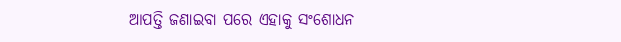ଆପତ୍ତି ଜଣାଇବା ପରେ ଏହାକୁ ସଂଶୋଧନ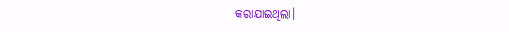କରାଯାଇଥିଲା।